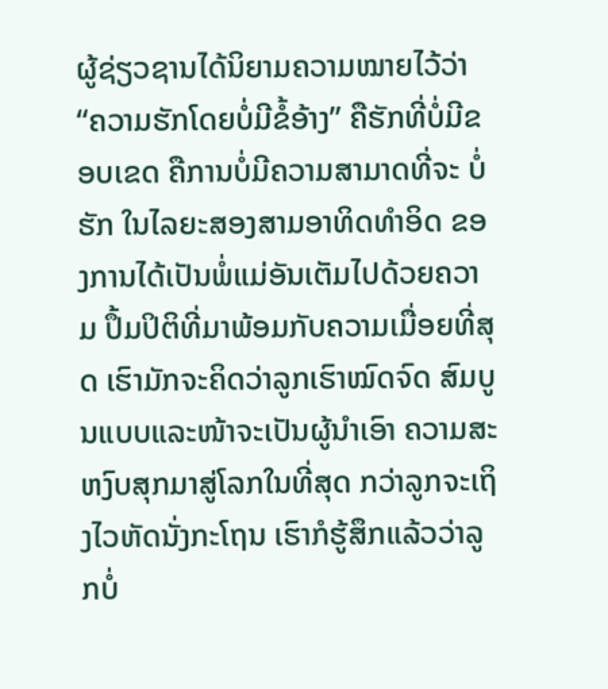ຜູ້ຊ່ຽວຊານໄດ້ນິຍາມຄວາມໝາຍໄວ້ວ່າ “ຄວາມຮັກໂດຍບໍ່ມີຂໍ້ອ້າງ” ຄືຮັກທີ່ບໍ່ມີຂອບເຂດ ຄືການບໍ່ມີຄວາມສາມາດທີ່ຈະ ບໍ່ຮັກ ໃນໄລຍະສອງສາມອາທິດທຳອິດ ຂອງການໄດ້ເປັນພໍ່ແມ່ອັນເຕັມໄປດ້ວຍຄວາມ ປຶ້ມປິຕິທີ່ມາພ້ອມກັບຄວາມເມື່ອຍທີ່ສຸດ ເຮົາມັກຈະຄິດວ່າລູກເຮົາໝົດຈົດ ສົມບູນແບບແລະໜ້າຈະເປັນຜູ້ນຳເອົາ ຄວາມສະຫງົບສຸກມາສູ່ໂລກໃນທີ່ສຸດ ກວ່າລູກຈະເຖິງໄວຫັດນັ່ງກະໂຖນ ເຮົາກໍຮູ້ສຶກແລ້ວວ່າລູກບໍ່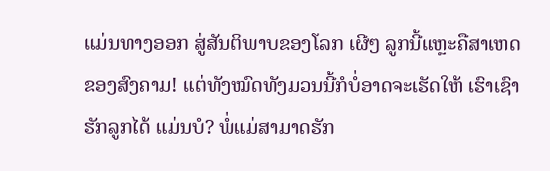ແມ່ນທາງອອກ ສູ່ສັນຕິພາບຂອງໂລກ ເຜີໆ ລູກນີ້ແຫຼະຄືສາເຫດຂອງສົງຄາມ! ແຕ່ທັງໝົດທັງມວນນີ້ກໍບໍ່ອາດຈະເຮັດໃຫ້ ເຮົາເຊົາຮັກລູກໄດ້ ແມ່ນບໍ? ພໍ່ແມ່ສາມາດຮັກ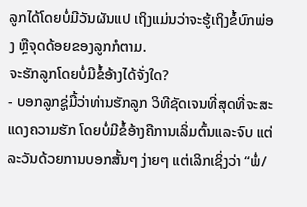ລູກໄດ້ໂດຍບໍ່ມີວັນຜັນແປ ເຖິງແມ່ນວ່າຈະຮູ້ເຖິງຂໍ້ບົກພ່ອງ ຫຼືຈຸດດ້ອຍຂອງລູກກໍຕາມ.
ຈະຮັກລູກໂດຍບໍ່ມີຂໍ້ອ້າງໄດ້ຈັ່ງໃດ?
- ບອກລູກຊູ່ມື້ວ່າທ່ານຮັກລູກ ວິທີຊັດເຈນທີ່ສຸດທີ່ຈະສະແດງຄວາມຮັກ ໂດຍບໍ່ມີຂໍ້ອ້າງຄືການເລິ່ມຕົ້ນແລະຈົບ ແຕ່ລະວັນດ້ວຍການບອກສັ້ນໆ ງ່າຍໆ ແຕ່ເລິກເຊິ່ງວ່າ “ພໍ່/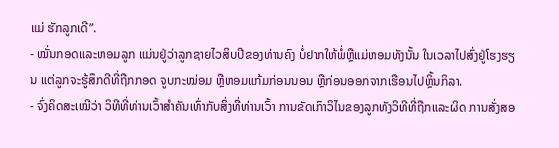ແມ່ ຮັກລູກເດີ”.
- ໝັ່ນກອດແລະຫອມລູກ ແມ່ນຢູ່ວ່າລູກຊາຍໄວສິບປີຂອງທ່ານຄົງ ບໍ່ຢາກໃຫ້ພໍ່ຫຼືແມ່ຫອມທັງນັ້ນ ໃນເວລາໄປສົ່ງຢູ່ໂຮງຮຽນ ແຕ່ລູກຈະຮູ້ສຶກດີທີ່ຖືກກອດ ຈູບກະໝ່ອມ ຫຼືຫອມແກ້ມກ່ອນນອນ ຫຼືກ່ອນອອກຈາກເຮືອນໄປຫຼິ້ນກິລາ.
- ຈົ່ງຄິດສະເໝີວ່າ ວິທີທີ່ທ່ານເວົ້າສຳຄັນເທົ່າກັບສິ່ງທີ່ທ່ານເວົ້າ ການຂັດເກົາວິໄນຂອງລູກທັງວິທີທີ່ຖືກແລະຜິດ ການສັ່ງສອ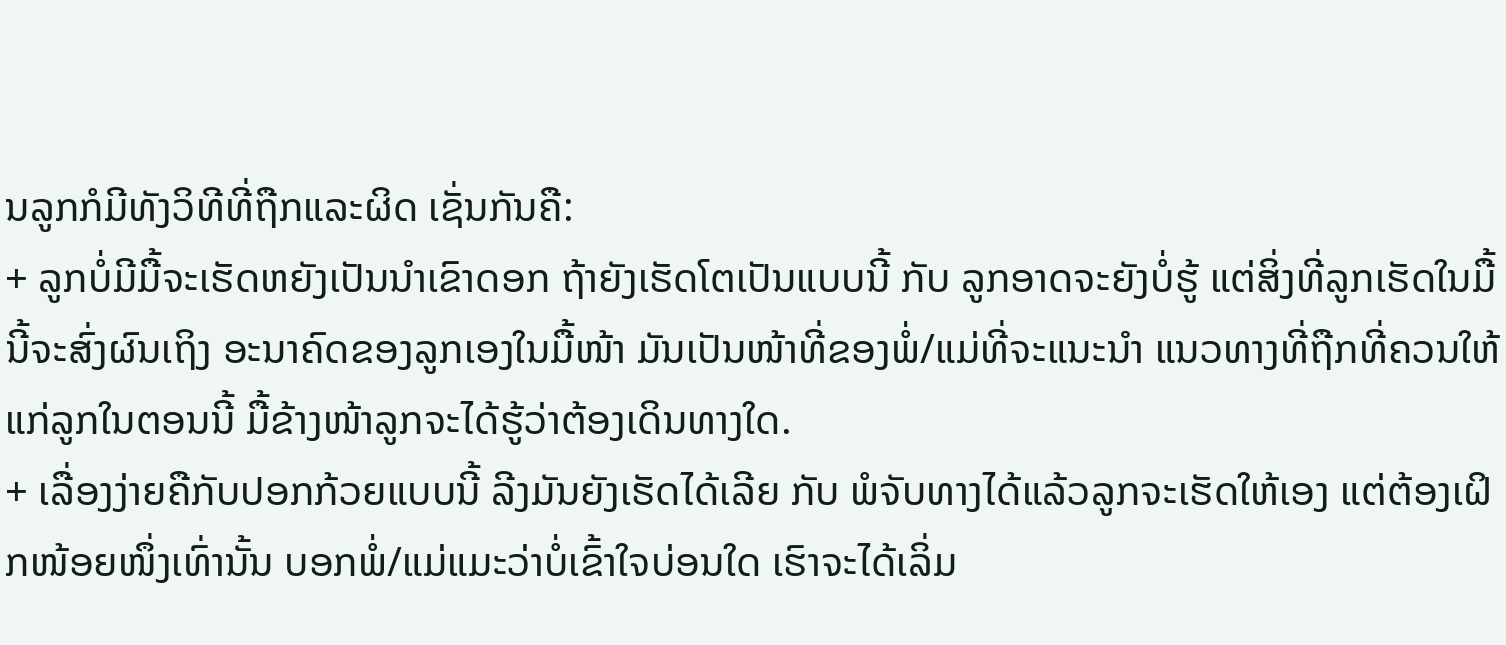ນລູກກໍມີທັງວິທີທີ່ຖືກແລະຜິດ ເຊັ່ນກັນຄື:
+ ລູກບໍ່ມີມື້ຈະເຮັດຫຍັງເປັນນຳເຂົາດອກ ຖ້າຍັງເຮັດໂຕເປັນແບບນີ້ ກັບ ລູກອາດຈະຍັງບໍ່ຮູ້ ແຕ່ສິ່ງທີ່ລູກເຮັດໃນມື້ນີ້ຈະສົ່ງຜົນເຖິງ ອະນາຄົດຂອງລູກເອງໃນມື້ໜ້າ ມັນເປັນໜ້າທີ່ຂອງພໍ່/ແມ່ທີ່ຈະແນະນຳ ແນວທາງທີ່ຖືກທີ່ຄວນໃຫ້ແກ່ລູກໃນຕອນນີ້ ມື້ຂ້າງໜ້າລູກຈະໄດ້ຮູ້ວ່າຕ້ອງເດິນທາງໃດ.
+ ເລື່ອງງ່າຍຄືກັບປອກກ້ວຍແບບນີ້ ລີງມັນຍັງເຮັດໄດ້ເລີຍ ກັບ ພໍຈັບທາງໄດ້ແລ້ວລູກຈະເຮັດໃຫ້ເອງ ແຕ່ຕ້ອງເຝິກໜ້ອຍໜຶ່ງເທົ່ານັ້ນ ບອກພໍ່/ແມ່ແມະວ່າບໍ່ເຂົ້າໃຈບ່ອນໃດ ເຮົາຈະໄດ້ເລິ່ມ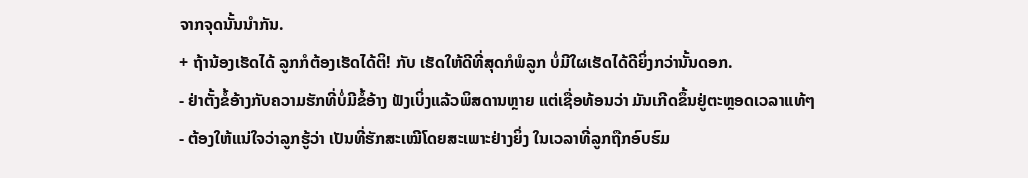ຈາກຈຸດນັ້ນນຳກັນ.
+ ຖ້ານ້ອງເຮັດໄດ້ ລູກກໍຕ້ອງເຮັດໄດ້ຕິ! ກັບ ເຮັດໃຫ້ດີທີ່ສຸດກໍພໍລູກ ບໍ່ມີໃຜເຮັດໄດ້ດີຍິ່ງກວ່ານັ້ນດອກ.
- ຢ່າຕັ້ງຂໍ້ອ້າງກັບຄວາມຮັກທີ່ບໍ່ມີຂໍ້ອ້າງ ຟັງເບິ່ງແລ້ວພິສດານຫຼາຍ ແຕ່ເຊື່ອທ້ອນວ່າ ມັນເກີດຂຶ້ນຢູ່ຕະຫຼອດເວລາແທ້ໆ
- ຕ້ອງໃຫ້ແນ່ໃຈວ່າລູກຮູ້ວ່າ ເປັນທີ່ຮັກສະເໝີໂດຍສະເພາະຢ່າງຍິ່ງ ໃນເວລາທີ່ລູກຖືກອົບຮົມ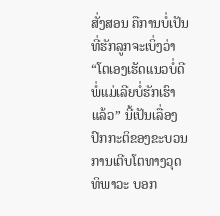ສັ່ງສອນ ຄືການບໍ່ເປັນທີ່ຮັກລູກຈະເບິ່ງວ່າ “ໂຕເອງເຮັດແນວບໍ່ດີ ພໍ່ແມ່ເລີຍບໍ່ຮັກເຮົາແລ້ວ” ນີ້ເປັນເລື່ອງປົກກະຕິຂອງຂະບວນການເຕີບໂຕທາງວຸດທິພາວະ ບອກ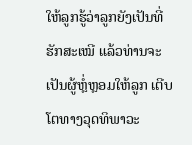ໃຫ້ລູກຮູ້ວ່າລູກຍັງເປັນທີ່ຮັກສະເໝີ ແລ້ວທ່ານຈະເປັນຜູ້ຫຼໍ່ຫຼອມໃຫ້ລູກ ເຕີບໂຕທາງວຸດທິພາວະ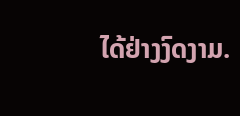ໄດ້ຢ່າງງົດງາມ.